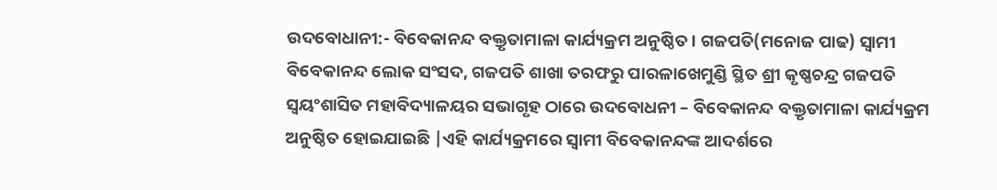ଉଦବୋଧାନୀ:- ବିବେକାନନ୍ଦ ବକ୍ତୃତାମାଳା କାର୍ଯ୍ୟକ୍ରମ ଅନୁଷ୍ଠିତ । ଗଜପତି(ମନୋଜ ପାଢ) ସ୍ୱାମୀ ବିବେକାନନ୍ଦ ଲୋକ ସଂସଦ, ଗଜପତି ଶାଖା ତରଫରୁ ପାରଳାଖେମୁଣ୍ଡି ସ୍ଥିତ ଶ୍ରୀ କୃଷ୍ଣଚନ୍ଦ୍ର ଗଜପତି ସ୍ୱୟଂଶାସିତ ମହାବିଦ୍ୟାଳୟର ସଭାଗୃହ ଠାରେ ଉଦବୋଧନୀ – ବିବେକାନନ୍ଦ ବକ୍ତୃତାମାଳା କାର୍ଯ୍ୟକ୍ରମ ଅନୁଷ୍ଠିତ ହୋଇଯାଇଛି |ଏହି କାର୍ଯ୍ୟକ୍ରମରେ ସ୍ୱାମୀ ବିବେକାନନ୍ଦଙ୍କ ଆଦର୍ଶରେ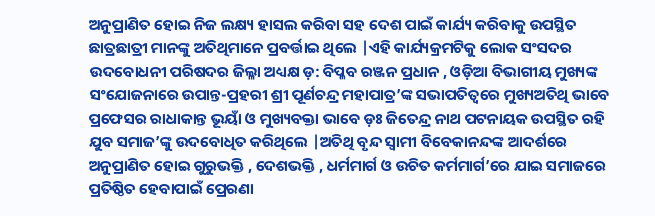ଅନୁପ୍ରାଣିତ ହୋଇ ନିଜ ଲକ୍ଷ୍ୟ ହାସଲ କରିବା ସହ ଦେଶ ପାଇଁ କାର୍ଯ୍ୟ କରିବାକୁ ଉପସ୍ଥିତ ଛାତ୍ରଛାତ୍ରୀ ମାନଙ୍କୁ ଅତିଥିମାନେ ପ୍ରବର୍ତ୍ତାଇ ଥିଲେ |ଏହି କାର୍ଯ୍ୟକ୍ରମଟିକୁ ଲୋକ ସଂସଦର ଉଦବୋଧନୀ ପରିଷଦର ଜିଲ୍ଳା ଅଧ୍ୟକ୍ଷ ଡ଼: ବିପ୍ଳବ ରଞ୍ଜନ ପ୍ରଧାନ , ଓଡ଼ିଆ ବିଭାଗୀୟ ମୁଖ୍ୟଙ୍କ ସଂଯୋଜନାରେ ଉପାନ୍ତ-ପ୍ରହରୀ ଶ୍ରୀ ପୂର୍ଣଚନ୍ଦ୍ର ମହାପାତ୍ର’ଙ୍କ ସଭାପତିତ୍ବରେ ମୁଖ୍ୟଅତିଥି ଭାବେ ପ୍ରଫେସର ରାଧାକାନ୍ତ ଭୂୟାଁ ଓ ମୁଖ୍ୟବକ୍ତା ଭାବେ ଡ଼ଃ ଜିତେନ୍ଦ୍ର ନାଥ ପଟନାୟକ ଉପସ୍ଥିତ ରହି ଯୁବ ସମାଜ’ଙ୍କୁ ଉଦବୋଧିତ କରିଥିଲେ |ଅତିଥି ବୃନ୍ଦ ସ୍ୱାମୀ ବିବେକାନନ୍ଦଙ୍କ ଆଦର୍ଶରେ ଅନୁପ୍ରାଣିତ ହୋଇ ଗୁରୁଭକ୍ତି , ଦେଶଭକ୍ତି , ଧର୍ମମାର୍ଗ ଓ ଉଚିତ କର୍ମମାର୍ଗ’ରେ ଯାଇ ସମାଜରେ ପ୍ରତିଷ୍ଠିତ ହେବାପାଇଁ ପ୍ରେରଣା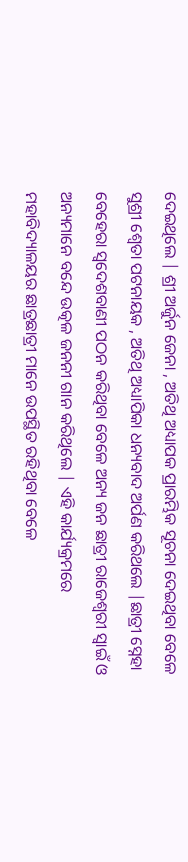ଦେଇଥିଲେ | ଶ୍ରୀ ଅର୍ଜୁନ ଜେନା , ଅତିଥି ଅଧ୍ୟାପକ ପ୍ରାରମ୍ଭିକ ସୂଚନା ଦେଇଥିବା ବେଳେ ସୁଶ୍ରୀ ଶ୍ୱେତା ପଟନାୟକ , ଅତିଥି ଅଧ୍ୟାପିକା ଧନ୍ୟବାଦ ଅର୍ପଣ କରିଥଲେ |ଛାତ୍ରୀ ସ୍ନେହା ବେହେରା ସ୍ୱଦେଶବାଣୀ ପଠନ କରିଥିବା ବେଳେ ଅନ୍ୟ ଜନ ଛାତ୍ରୀ ରାଜେଶ୍ୱରୀ ସ୍ୱାଇଁ ଓ ଅନ୍ୟମାନେ ବନ୍ଦେ ଉତ୍କଳ ଜନନୀ ଗାନ କରିଥିଲେ | ଏହି କାର୍ଯ୍ୟକ୍ରମରେ ମହାବିଦ୍ୟାଳୟର ଛାତ୍ରଛାତ୍ରୀ ମାନେ ଉପସ୍ଥିତ ରହିଥିବା ବେଳେ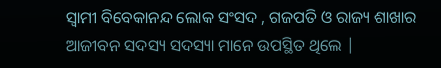ସ୍ୱାମୀ ବିବେକାନନ୍ଦ ଲୋକ ସଂସଦ , ଗଜପତି ଓ ରାଜ୍ୟ ଶାଖାର ଆଜୀବନ ସଦସ୍ୟ ସଦସ୍ୟା ମାନେ ଉପସ୍ଥିତ ଥିଲେ |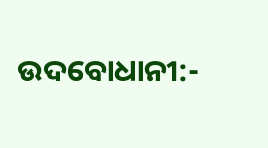ଉଦବୋଧାନୀ:-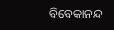ବିବେକାନନ୍ଦ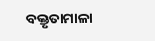ବକ୍ତୃତାମାଳା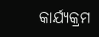କାର୍ଯ୍ୟକ୍ରମ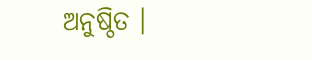ଅନୁଷ୍ଠିତ ।